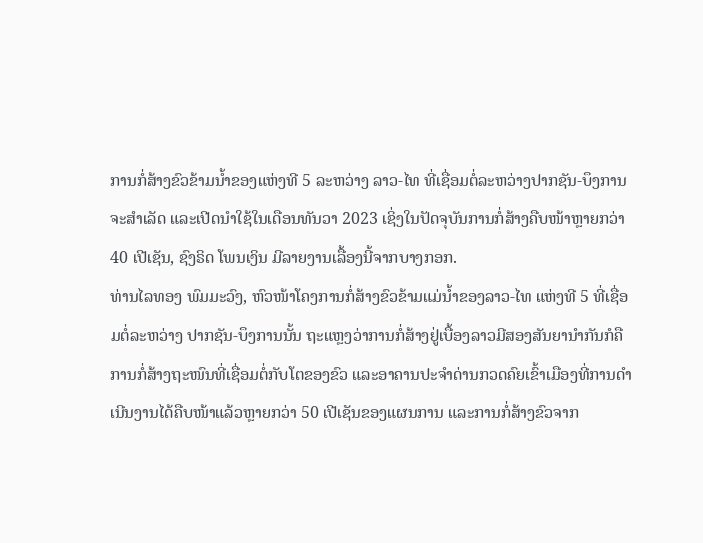ການກໍ່ສ້າງຂົວຂ້າມນໍ້າຂອງແຫ່ງທີ 5 ລະຫວ່າງ ລາວ-ໄທ ທີ່ເຊື່ອມຕໍ່ລະຫວ່າງປາກຊັນ-ບຶງການ ຈະສໍາເລັດ ແລະເປີດນໍາໃຊ້ໃນເດືອນທັນວາ 2023 ເຊິ່ງໃນປັດຈຸບັນການກໍ່ສ້າງຄືບໜ້າຫຼາຍກວ່າ 40 ເປີເຊັນ, ຊົງຣິດ ໂພນເງິນ ມີລາຍງານເລື້ອງນີ້ຈາກບາງກອກ.
ທ່ານໄລທອງ ພົມມະວົງ, ຫົວໜ້າໂຄງການກໍ່ສ້າງຂົວຂ້າມແມ່ນໍ້າຂອງລາວ-ໄທ ແຫ່ງທີ 5 ທີ່ເຊື່ອມຕໍ່ລະຫວ່າງ ປາກຊັນ-ບຶງການນັ້ນ ຖະແຫຼງວ່າການກໍ່ສ້າງຢູ່ເບື້ອງລາວມີສອງສັນຍານໍາກັນກໍຄື ການກໍ່ສ້າງຖະໜົນທີ່ເຊື່ອມຕໍ່ກັບໂຕຂອງຂົວ ແລະອາຄານປະຈໍາດ່ານກວດຄົຍເຂົ້າເມືອງທີ່ການດໍາເນີນງານໄດ້ຄືບໜ້າແລ້ວຫຼາຍກວ່າ 50 ເປີເຊັນຂອງແຜນການ ແລະການກໍ່ສ້າງຂົວຈາກ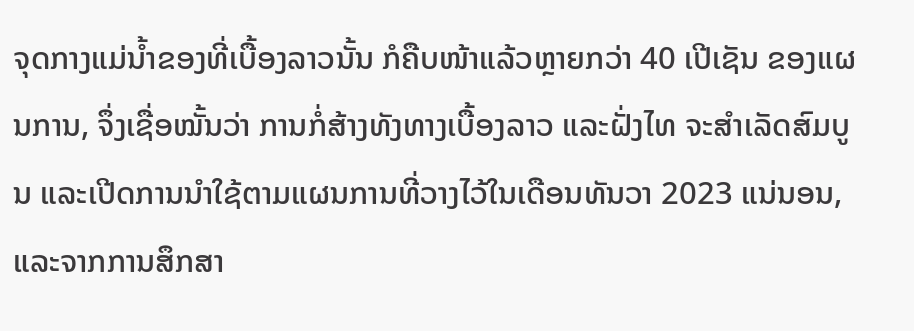ຈຸດກາງແມ່ນໍ້າຂອງທີ່ເບື້ອງລາວນັ້ນ ກໍຄືບໜ້າແລ້ວຫຼາຍກວ່າ 40 ເປີເຊັນ ຂອງແຜນການ, ຈຶ່ງເຊື່ອໝັ້ນວ່າ ການກໍ່ສ້າງທັງທາງເບື້ອງລາວ ແລະຝັ່ງໄທ ຈະສໍາເລັດສົມບູນ ແລະເປີດການນໍາໃຊ້ຕາມແຜນການທີ່ວາງໄວ້ໃນເດືອນທັນວາ 2023 ແນ່ນອນ, ແລະຈາກການສຶກສາ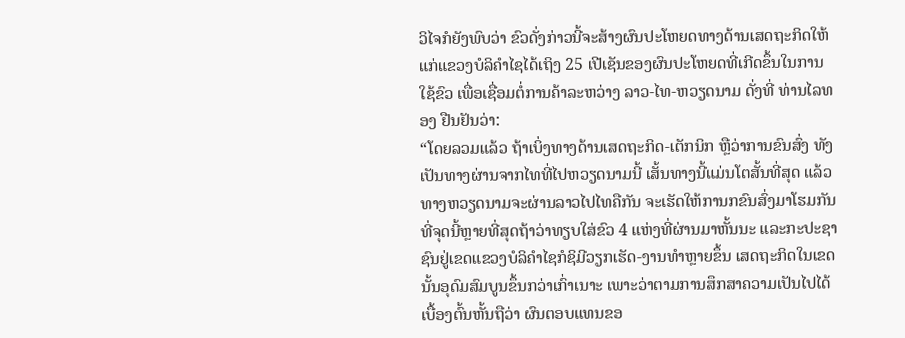ວິໄຈກໍຍັງພົບວ່າ ຂົວດັ່ງກ່າວນີ້ຈະສ້າງຜົນປະໂຫຍດທາງດ້ານເສດຖະກິດໃຫ້ແກ່ແຂວງບໍລິຄໍາໄຊໄດ້ເຖິງ 25 ເປີເຊັນຂອງຜົນປະໂຫຍດທີ່ເກີດຂຶ້ນໃນການໃຊ້ຂົວ ເພື່ອເຊື່ອມຕໍ່ການຄ້າລະຫວ່າງ ລາວ-ໄທ-ຫວຽດນາມ ດັ່ງທີ່ ທ່ານໄລທອງ ຢືນຢັນວ່າ:
“ໂດຍລວມແລ້ວ ຖ້າເບິ່ງທາງດ້ານເສດຖະກິດ-ເຕັກນິກ ຫຼືວ່າການຂົນສົ່ງ ທັງເປັນທາງຜ່ານຈາກໄທທີ່ໄປຫວຽດນາມນີ້ ເສັ້ນທາງນີ້ແມ່ນໂຕສັ້ນທີ່ສຸດ ແລ້ວທາງຫວຽດນາມຈະຜ່ານລາວໄປໄທຄືກັນ ຈະເຮັດໃຫ້ການກຂົນສົ່ງມາໂຮມກັນ ທີ່ຈຸດນີ້ຫຼາຍທີ່ສຸດຖ້າວ່າທຽບໃສ່ຂົວ 4 ແຫ່ງທີ່ຜ່ານມາຫັ້ນນະ ແລະກະປະຊາ ຊົນຢູ່ເຂດແຂວງບໍລິຄໍາໄຊກໍຊິມີວຽກເຮັດ-ງານທໍາຫຼາຍຂຶ້ນ ເສດຖະກິດໃນເຂດນັ້ນອຸດົມສົມບູນຂຶ້ນກວ່າເກົ່າເນາະ ເພາະວ່າຕາມການສຶກສາຄວາມເປັນໄປໄດ້ເບື້ອງຕົ້ນຫັ້ນຖືວ່າ ຜົນຕອບແທນຂອ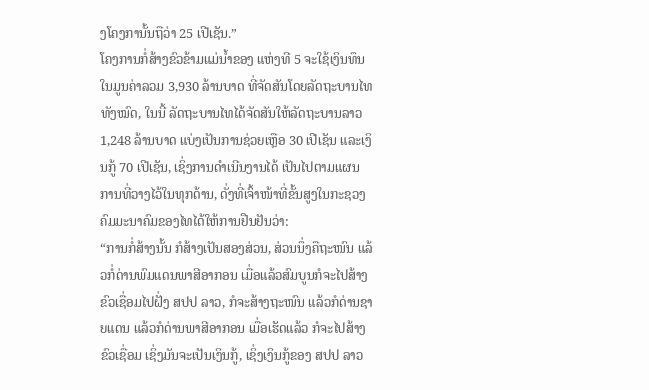ງໂຄງການັ້ນຖືວ່າ 25 ເປີເຊັນ.”
ໂຄງການກໍ່ສ້າງຂົວຂ້າມແມ່ນໍ້າຂອງ ແຫ່ງທີ 5 ຈະໃຊ້ເງິນທຶນ ໃນມູນຄ່າລວມ 3,930 ລ້ານບາດ ທີ່ຈັດສັນໂດຍລັດຖະບານໄທທັງໝົດ, ໃນນີ້ ລັດຖະບານໄທໄດ້ຈັດສັນໃຫ້ລັດຖະບານລາວ 1,248 ລ້ານບາດ ແບ່ງເປັນການຊ່ວຍເຫຼືອ 30 ເປີເຊັນ ແລະເງິນກູ້ 70 ເປີເຊັນ, ເຊິ່ງການດໍາເນີນງານໄດ້ ເປັນໄປຕາມແຜນ ການທີ່ວາງໄວ້ໃນທຸກດ້ານ, ດັ່ງທີ່ເຈົ້າໜ້າທີ່ຂັ້ນສູງໃນກະຊວງຄົມມະນາຄົມຂອງໄທໄດ້ໃຫ້ການຢືນຢັນວ່າ:
“ການກໍ່ສ້າງນັ້ນ ກໍສ້າງເປັນສອງສ່ວນ, ສ່ວນນຶ່ງຄືຖະໜົນ ແລ້ວກໍ່ດ່ານພົມແດນພາສີອາກອນ ເມື່ອແລ້ວສົມບູນກໍຈະໄປສ້າງຂົວເຊື່ອມໄປຝັ່ງ ສປປ ລາວ, ກໍຈະສ້າງຖະໜົນ ແລ້ວກໍດ່ານຊາຍແດນ ແລ້ວກໍດ່ານພາສີອາກອນ ເມື່ອເຮັດແລ້ວ ກໍຈະໄປສ້າງຂົວເຊື່ອມ ເຊິ່ງມັນຈະເປັນເງິນກູ້, ເຊິ່ງເງິນກູ້ຂອງ ສປປ ລາວ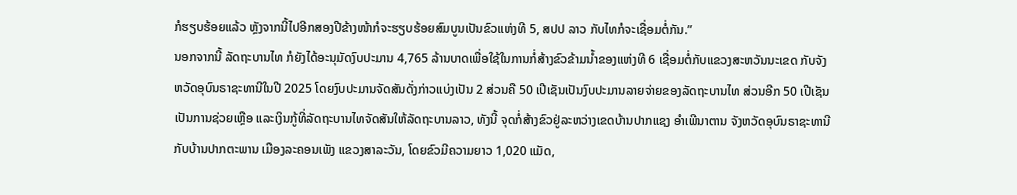ກໍຮຽບຮ້ອຍແລ້ວ ຫຼັງຈາກນີ້ໄປອີກສອງປີຂ້າງໜ້າກໍຈະຮຽບຮ້ອຍສົມບູນເປັນຂົວແຫ່ງທີ 5, ສປປ ລາວ ກັບໄທກໍຈະເຊື່ອມຕໍ່ກັນ.”
ນອກຈາກນີ້ ລັດຖະບານໄທ ກໍຍັງໄດ້ອະນຸມັດງົບປະມານ 4,765 ລ້ານບາດເພື່ອໃຊ້ໃນການກໍ່ສ້າງຂົວຂ້າມນໍ້າຂອງແຫ່ງທີ 6 ເຊື່ອມຕໍ່ກັບແຂວງສະຫວັນນະເຂດ ກັບຈັງຫວັດອຸບົນຣາຊະທານີໃນປີ 2025 ໂດຍງົບປະມານຈັດສັນດັ່ງກ່າວແບ່ງເປັນ 2 ສ່ວນຄື 50 ເປີເຊັນເປັນງົບປະມານລາຍຈ່າຍຂອງລັດຖະບານໄທ ສ່ວນອີກ 50 ເປີເຊັນເປັນການຊ່ວຍເຫຼືອ ແລະເງິນກູ້ທີ່ລັດຖະບານໄທຈັດສັນໃຫ້ລັດຖະບານລາວ, ທັງນີ້ ຈຸດກໍ່ສ້າງຂົວຢູ່ລະຫວ່າງເຂດບ້ານປາກແຊງ ອໍາເພີນາຕານ ຈັງຫວັດອຸບົນຣາຊະທານີ ກັບບ້ານປາກຕະພານ ເມືອງລະຄອນເພັງ ແຂວງສາລະວັນ, ໂດຍຂົວມີຄວາມຍາວ 1,020 ແມັດ,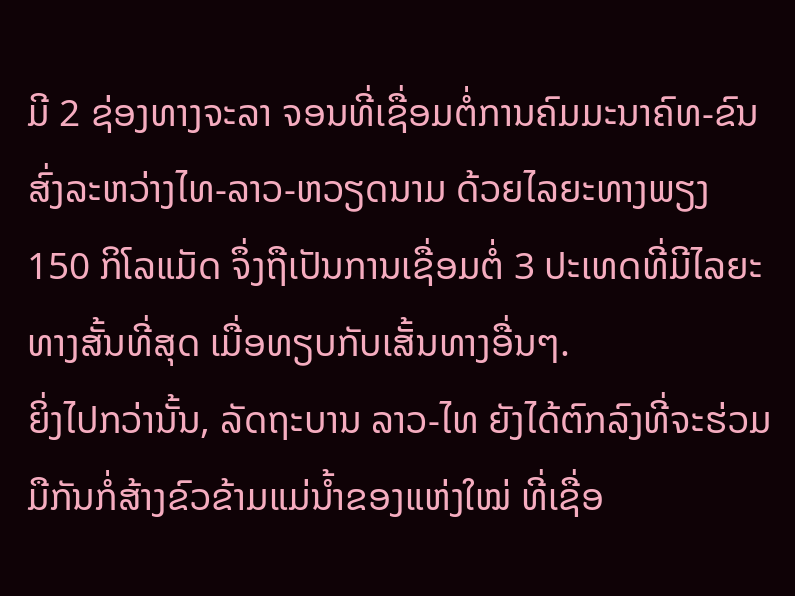ມີ 2 ຊ່ອງທາງຈະລາ ຈອນທີ່ເຊື່ອມຕໍ່ການຄົມມະນາຄົທ-ຂົນສົ່ງລະຫວ່າງໄທ-ລາວ-ຫວຽດນາມ ດ້ວຍໄລຍະທາງພຽງ 150 ກິໂລແມັດ ຈຶ່ງຖືເປັນການເຊື່ອມຕໍ່ 3 ປະເທດທີ່ມີໄລຍະທາງສັ້ນທີ່ສຸດ ເມື່ອທຽບກັບເສັ້ນທາງອື່ນໆ.
ຍິ່ງໄປກວ່ານັ້ນ, ລັດຖະບານ ລາວ-ໄທ ຍັງໄດ້ຕົກລົງທີ່ຈະຮ່ວມມືກັນກໍ່ສ້າງຂົວຂ້າມແມ່ນໍ້າຂອງແຫ່ງໃໝ່ ທີ່ເຊື່ອ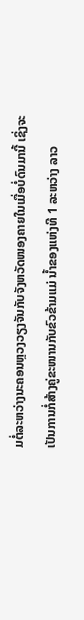ມຕໍ່ລະຫວ່າງນະຄອນຫຼວງວຽງຈັນກັບຈັງຫວັດໜອງຄາຍໃນເມື່ອບໍ່ດົນມານີ້ ເຊິ່ງຈະເປັນການກໍ່ສ້າງຄູ່ຂະໜານກັບຂົວຂ້າມແມ່ ນໍ້າຂອງແຫ່ງທີ 1 ລະຫວ່າງ ລາວ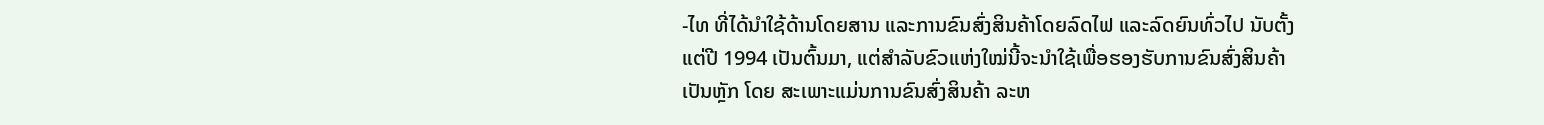-ໄທ ທີ່ໄດ້ນໍາໃຊ້ດ້ານໂດຍສານ ແລະການຂົນສົ່ງສິນຄ້າໂດຍລົດໄຟ ແລະລົດຍົນທົ່ວໄປ ນັບຕັ້ງແຕ່ປີ 1994 ເປັນຕົ້ນມາ, ແຕ່ສໍາລັບຂົວແຫ່ງໃໝ່ນີ້ຈະນໍາໃຊ້ເພື່ອຮອງຮັບການຂົນສົ່ງສິນຄ້າເປັນຫຼັກ ໂດຍ ສະເພາະແມ່ນການຂົນສົ່ງສິນຄ້າ ລະຫ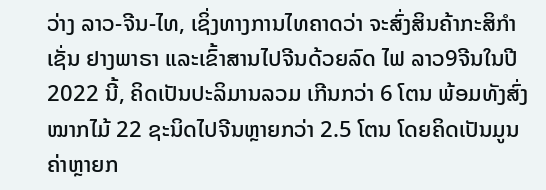ວ່າງ ລາວ-ຈີນ-ໄທ, ເຊິ່ງທາງການໄທຄາດວ່າ ຈະສົ່ງສິນຄ້າກະສິກໍາເຊັ່ນ ຢາງພາຣາ ແລະເຂົ້າສານໄປຈີນດ້ວຍລົດ ໄຟ ລາວ9ຈີນໃນປີ 2022 ນີ້, ຄິດເປັນປະລິມານລວມ ເກີນກວ່າ 6 ໂຕນ ພ້ອມທັງສົ່ງໝາກໄມ້ 22 ຊະນິດໄປຈີນຫຼາຍກວ່າ 2.5 ໂຕນ ໂດຍຄິດເປັນມູນຄ່າຫຼາຍກ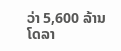ວ່າ 5,600 ລ້ານໂດລາ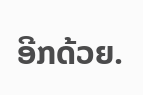ອີກດ້ວຍ.